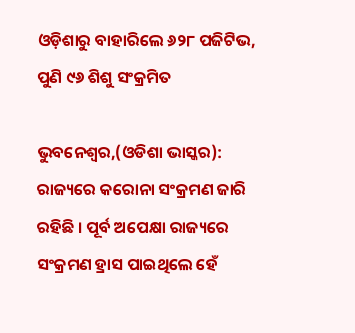ଓଡ଼ିଶାରୁ ବାହାରିଲେ ୬୨୮ ପଜିଟିଭ, ପୁଣି ୯୬ ଶିଶୁ ସଂକ୍ରମିତ

ଭୁବନେଶ୍ୱର,(ଓଡିଶା ଭାସ୍କର): ରାଜ୍ୟରେ କରୋନା ସଂକ୍ରମଣ ଜାରି ରହିଛି । ପୂର୍ବ ଅପେକ୍ଷା ରାଜ୍ୟରେ ସଂକ୍ରମଣ ହ୍ରାସ ପାଇଥିଲେ ହେଁ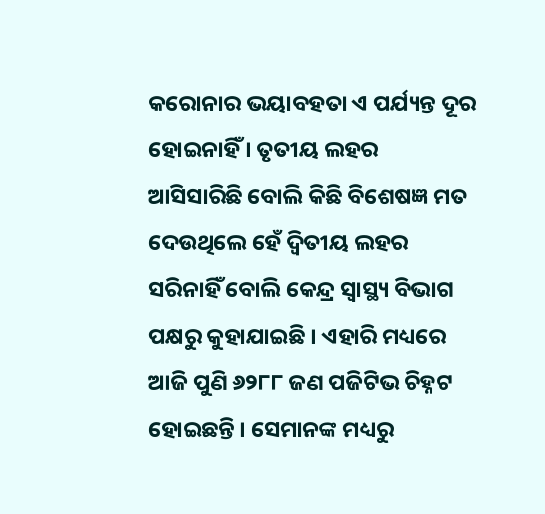କରୋନାର ଭୟାବହତା ଏ ପର୍ଯ୍ୟନ୍ତ ଦୂର ହୋଇନାହିଁ । ତୃତୀୟ ଲହର ଆସିସାରିଛି ବୋଲି କିଛି ବିଶେଷଜ୍ଞ ମତ ଦେଉଥିଲେ ହେଁ ଦ୍ୱିତୀୟ ଲହର ସରିନାହିଁ ବୋଲି କେନ୍ଦ୍ର ସ୍ୱାସ୍ଥ୍ୟ ବିଭାଗ ପକ୍ଷରୁ କୁହାଯାଇଛି । ଏହାରି ମଧ୍ୟରେ ଆଜି ପୁଣି ୬୨୮୮ ଜଣ ପଜିଟିଭ ଚିହ୍ନଟ ହୋଇଛନ୍ତି । ସେମାନଙ୍କ ମଧ୍ୟରୁ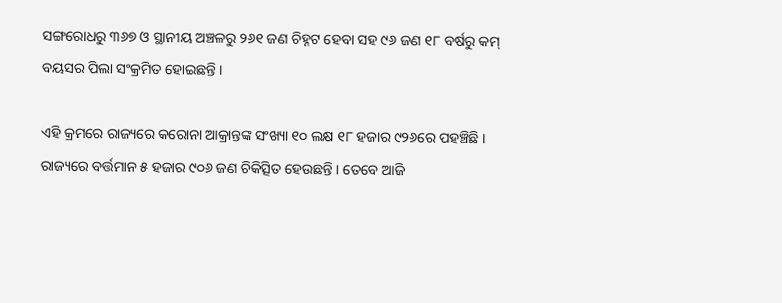ସଙ୍ଗରୋଧରୁ ୩୬୭ ଓ ସ୍ଥାନୀୟ ଅଞ୍ଚଳରୁ ୨୬୧ ଜଣ ଚିହ୍ନଟ ହେବା ସହ ୯୬ ଜଣ ୧୮ ବର୍ଷରୁ କମ୍ ବୟସର ପିଲା ସଂକ୍ରମିତ ହୋଇଛନ୍ତି ।

ଏହି କ୍ରମରେ ରାଜ୍ୟରେ କରୋନା ଆକ୍ରାନ୍ତଙ୍କ ସଂଖ୍ୟା ୧୦ ଲକ୍ଷ ୧୮ ହଜାର ୯୨୬ରେ ପହଞ୍ଚିଛି । ରାଜ୍ୟରେ ବର୍ତ୍ତମାନ ୫ ହଜାର ୯୦୬ ଜଣ ଚିକିତ୍ସିତ ହେଉଛନ୍ତି । ତେବେ ଆଜି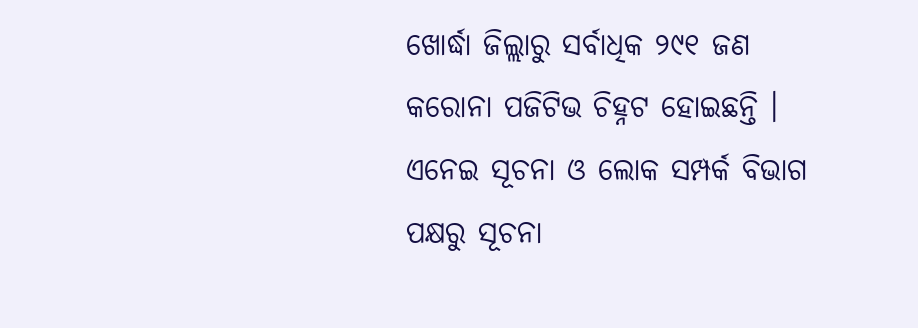ଖୋର୍ଦ୍ଧା ଜିଲ୍ଲାରୁ ସର୍ବାଧିକ ୨୯୧ ଜଣ କରୋନା ପଜିଟିଭ ଚିହ୍ନଟ ହୋଇଛନ୍ତି । ଏନେଇ ସୂଚନା ଓ ଲୋକ ସମ୍ପର୍କ ବିଭାଗ ପକ୍ଷରୁ ସୂଚନା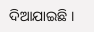ଦିଆଯାଇଛି ।